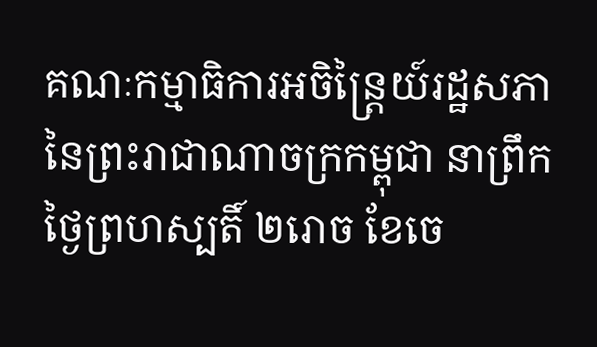គណៈកម្មាធិការអចិន្ត្រៃយ៍រដ្ឋសភានៃព្រះរាជាណាចក្រកម្ពុជា នាព្រឹកថ្ងៃព្រហស្បតិ៍ ២រោច ខែចេ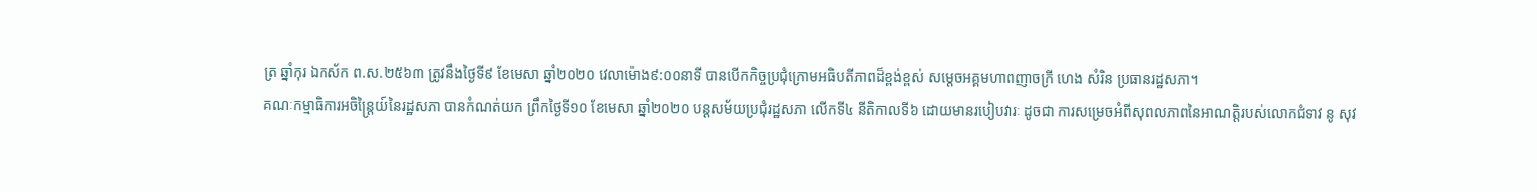ត្រ ឆ្នាំកុរ ឯកស័ក ព.ស.២៥៦៣ ត្រូវនឹងថ្ងៃទី៩ ខែមេសា ឆ្នាំ២០២០ វេលាម៉ោង៩:០០នាទី បានបើកកិច្ចប្រជុំក្រោមអធិបតីភាពដ៏ខ្ពង់ខ្ពស់ សម្ដេចអគ្គមហាពញាចក្រី ហេង សំរិន ប្រធានរដ្ឋសភា។
គណៈកម្មាធិការអចិន្រ្តៃយ៍នៃរដ្ឋសភា បានកំណត់យក ព្រឹកថ្ងៃទី១០ ខែមេសា ឆ្នាំ២០២០ បន្តសម័យប្រជុំរដ្ឋសភា លើកទី៤ នីតិកាលទី៦ ដោយមានរបៀបវារៈ ដូចជា ការសម្រេចអំពីសុពលភាពនៃអាណត្តិរបស់លោកជំទាវ នូ សុវ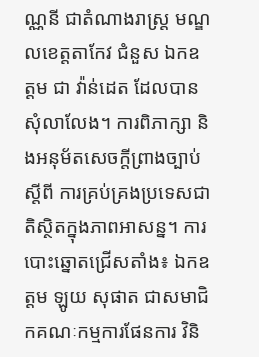ណ្ណនី ជាតំណាងរាស្រ្ត មណ្ឌលខេត្តតាកែវ ជំនួស ឯកឧត្តម ជា វ៉ាន់ដេត ដែលបានសុំលាលែង។ ការពិភាក្សា និងអនុម័តសេចក្តីព្រាងច្បាប់ ស្តីពី ការគ្រប់គ្រងប្រទេសជាតិស្ថិតក្នុងភាពអាសន្ន។ ការបោះឆ្នោតជ្រើសតាំង៖ ឯកឧត្តម ឡូយ សុផាត ជាសមាជិកគណៈកម្មការផែនការ វិនិ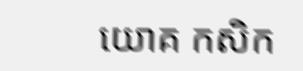យោគ កសិក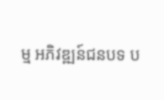ម្ម អភិវឌ្ឍន៍ជនបទ ប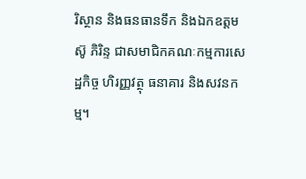រិស្ថាន និងធនធានទឹក និងឯកឧត្តម ស៊ូ ភិរិន្ទ ជាសមាជិកគណៈកម្មការសេដ្ឋកិច្ច ហិរញ្ញវត្ថុ ធនាគារ និងសវនកម្ម។